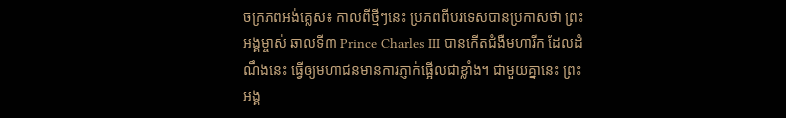ចក្រភពអង់គ្លេស៖ កាលពីថ្មីៗនេះ ប្រភពពីបរទេសបានប្រកាសថា ព្រះអង្គម្ចាស់ ឆាលទី៣ Prince Charles III បានកើតជំងឺមហារីក ដែលដំណឹងនេះ ធ្វើឲ្យមហាជនមានការភ្ញាក់ផ្អើលជាខ្លាំង។ ជាមួយគ្នានេះ ព្រះអង្គ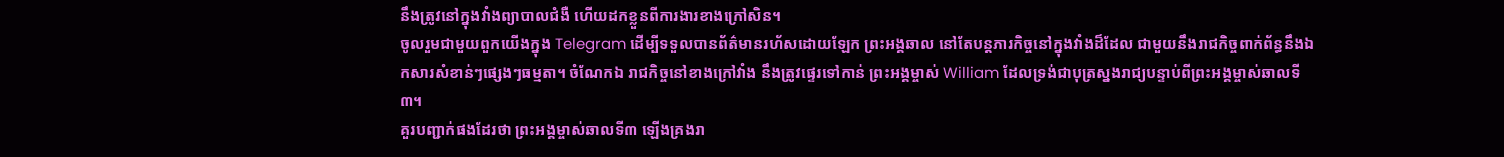នឹងត្រូវនៅក្នុងវាំងព្យាបាលជំងឺ ហើយដកខ្លួនពីការងារខាងក្រៅសិន។
ចូលរួមជាមួយពួកយើងក្នុង Telegram ដើម្បីទទួលបានព័ត៌មានរហ័សដោយឡែក ព្រះអង្គឆាល នៅតែបន្ដភារកិច្ចនៅក្នុងវាំងដ៏ដែល ជាមួយនឹងរាជកិច្ចពាក់ព័ន្ធនឹងឯកសារសំខាន់ៗផ្សេងៗធម្មតា។ ចំណែកឯ រាជកិច្ចនៅខាងក្រៅវាំង នឹងត្រូវផ្ទេរទៅកាន់ ព្រះអង្គម្ចាស់ William ដែលទ្រង់ជាបុត្រស្នងរាជ្យបន្ទាប់ពីព្រះអង្គម្ចាស់ឆាលទី៣។
គួរបញ្ជាក់ផងដែរថា ព្រះអង្គម្ចាស់ឆាលទី៣ ឡើងគ្រងរា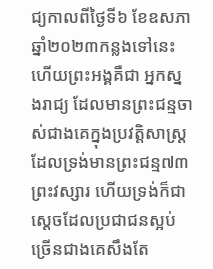ជ្យកាលពីថ្ងៃទី៦ ខែឧសភា ឆ្នាំ២០២៣កន្លងទៅនេះ ហើយព្រះអង្គគឺជា អ្នកស្នងរាជ្យ ដែលមានព្រះជន្មចាស់ជាងគេក្នុងប្រវត្តិសាស្ត្រ ដែលទ្រង់មានព្រះជន្ម៧៣ព្រះវស្សារ ហើយទ្រង់ក៏ជាស្ដេចដែលប្រជាជនស្អប់ច្រើនជាងគេសឹងតែ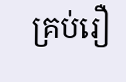គ្រប់រឿ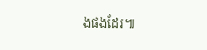ងផងដែរ៕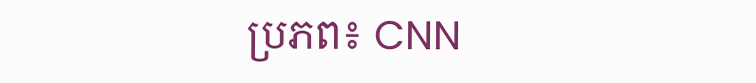ប្រភព៖ CNN